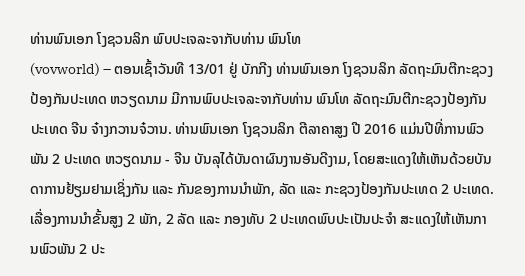ທ່ານພົນເອກ ໂງຊວນລິກ ພົບປະເຈລະຈາກັບທ່ານ ພົນໂທ
(vovworld) – ຕອນເຊົ້າວັນທີ 13/01 ຢູ່ ບັກກີງ ທ່ານພົນເອກ ໂງຊວນລິກ ລັດຖະມົນຕີກະຊວງປ້ອງກັນປະເທດ ຫວຽດນາມ ມີການພົບປະເຈລະຈາກັບທ່ານ ພົນໂທ ລັດຖະມົນຕີກະຊວງປ້ອງກັນປະເທດ ຈີນ ຈ໋າງກວານຈ໋ວານ. ທ່ານພົນເອກ ໂງຊວນລິກ ຕີລາຄາສູງ ປີ 2016 ແມ່ນປີທີ່ການພົວພັນ 2 ປະເທດ ຫວຽດນາມ - ຈີນ ບັນລຸໄດ້ບັນດາຜົນງານອັນດີງາມ, ໂດຍສະແດງໃຫ້ເຫັນດ້ວຍບັນດາການຢ້ຽມຢາມເຊິ່ງກັນ ແລະ ກັນຂອງການນຳພັກ, ລັດ ແລະ ກະຊວງປ້ອງກັນປະເທດ 2 ປະເທດ. ເລື່ອງການນຳຂັ້ນສູງ 2 ພັກ, 2 ລັດ ແລະ ກອງທັບ 2 ປະເທດພົບປະເປັນປະຈຳ ສະແດງໃຫ້ເຫັນການພົວພັນ 2 ປະ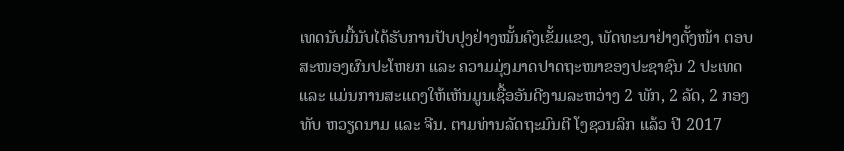ເທດນັບມື້ນັບໄດ້ຮັບການປັບປຸງຢ່າງໝັ້ນຄົງເຂັ້ມແຂງ, ພັດທະນາຢ່າງຕັ້ງໜ້າ ຕອບສະໜອງຜົນປະໂຫຍກ ແລະ ຄວາມມຸ່ງມາດປາດຖະໜາຂອງປະຊາຊົນ 2 ປະເທດ ແລະ ແມ່ນການສະແດງໃຫ້ເຫັນມູນເຊື້ອອັນດີງາມລະຫວ່າງ 2 ພັກ, 2 ລັດ, 2 ກອງທັບ ຫວຽດນາມ ແລະ ຈີນ. ຕາມທ່ານລັດຖະມົນຕີ ໂງຊວນລິກ ແລ້ວ ປີ 2017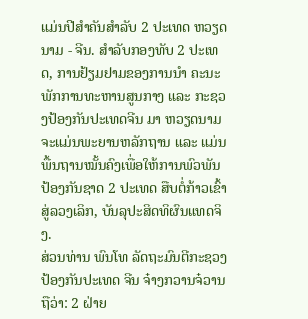ແມ່ນປີສຳຄັນສຳລັບ 2 ປະເທດ ຫວຽດນາມ - ຈີນ. ສຳລັບກອງທັບ 2 ປະເທດ, ການຢ້ຽມຢາມຂອງການນຳ ຄະນະພັກການທະຫານສູນກາງ ແລະ ກະຊວງປ້ອງກັນປະເທດຈີນ ມາ ຫວຽດນາມ ຈະແມ່ນພະຍານຫລັກຖານ ແລະ ແມ່ນພື້ນຖານໝັ້ນຄົງເພື່ອໃຫ້ການພົວພັນປ້ອງກັນຊາດ 2 ປະເທດ ສືບຕໍ່ກ້າວເຂົ້າສູ່ລວງເລິກ, ບັນລຸປະສິດທິຜົນແທດຈິງ.
ສ່ວນທ່ານ ພົນໂທ ລັດຖະມົນຕີກະຊວງປ້ອງກັນປະເທດ ຈີນ ຈ໋າງກວານຈ໋ວານ ຖືວ່າ: 2 ຝ່າຍ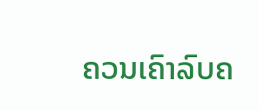ຄວນເຄົາລົບຄ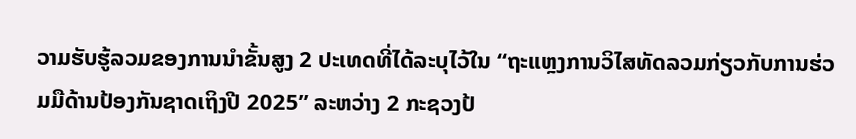ວາມຮັບຮູ້ລວມຂອງການນຳຂັ້ນສູງ 2 ປະເທດທີ່ໄດ້ລະບຸໄວ້ໃນ “ຖະແຫຼງການວິໄສທັດລວມກ່ຽວກັບການຮ່ວມມືດ້ານປ້ອງກັນຊາດເຖິງປີ 2025” ລະຫວ່າງ 2 ກະຊວງປ້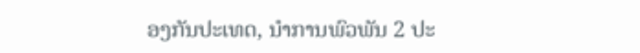ອງກັນປະເທດ, ນຳການພົວພັນ 2 ປະ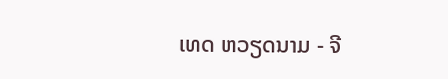ເທດ ຫວຽດນາມ - ຈີ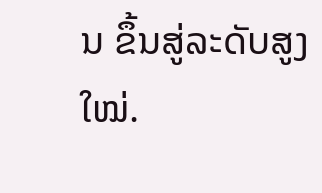ນ ຂຶ້ນສູ່ລະດັບສູງໃໝ່.